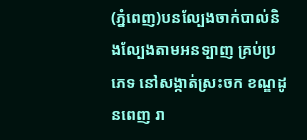(ភ្នំពេញ)បនល្បែងចាក់បាល់និងល្បែងតាមអនទ្បាញ គ្រប់ប្រភេទ នៅសង្កាត់ស្រះចក ខណ្ឌដូនពេញ រា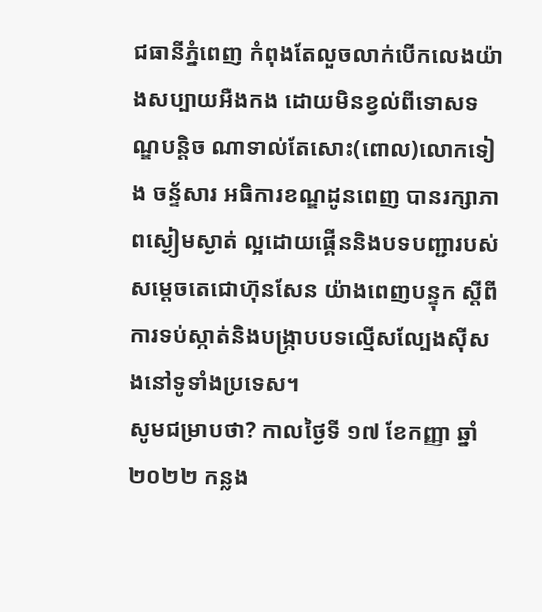ជធានីភ្នំពេញ កំពុងតែលួចលាក់បើកលេងយ៉ាងសប្បាយអឺងកង ដោយមិនខ្វល់ពីទោសទណ្ឌបន្តិច ណាទាល់តែសោះ(ពោល)លោកទៀង ចន្ទ័សារ អធិការខណ្ឌដូនពេញ បានរក្សាភាពស្ងៀមស្ងាត់ ល្អដោយផ្គើននិងបទបញ្ជារបស់សម្តេចតេជោហ៊ុនសែន យ៉ាងពេញបន្ទុក ស្តីពីការទប់ស្កាត់និងបង្ក្រាបបទល្មើសល្បែងស៊ីសងនៅទូទាំងប្រទេស។
សូមជម្រាបថា? កាលថ្ងៃទី ១៧ ខែកញ្ញា ឆ្នាំ ២០២២ កន្លង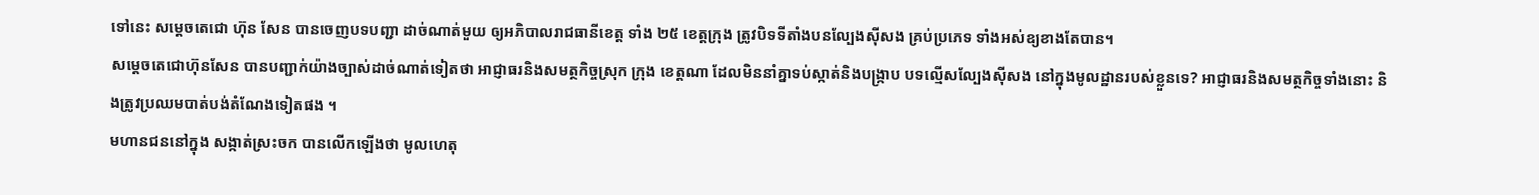ទៅនេះ សម្ដេចតេជោ ហ៊ុន សែន បានចេញបទបញ្ជា ដាច់ណាត់មួយ ឲ្យអភិបាលរាជធានីខេត្ត ទាំង ២៥ ខេត្តក្រុង ត្រូវបិទទីតាំងបនល្បែងសុីសង គ្រប់ប្រភេទ ទាំងអស់ឧ្យខាងតែបាន។
សម្តេចតេជោហ៊ុនសែន បានបញ្ជាក់យ៉ាងច្បាស់ដាច់ណាត់ទៀតថា អាជ្ញាធរនិងសមត្ថកិច្ចស្រុក ក្រុង ខេត្តណា ដែលមិននាំគ្នាទប់ស្កាត់និងបង្ក្រាប បទល្មើសល្បែងស៊ីសង នៅក្នុងមូលដ្ឋានរបស់ខ្លួនទេ? អាជ្ញាធរនិងសមត្ថកិច្ចទាំងនោះ និងត្រូវប្រឈមបាត់បង់តំណែងទៀតផង ។
មហានជននៅក្នុង សង្កាត់ស្រះចក បានលើកឡើងថា មូលហេតុ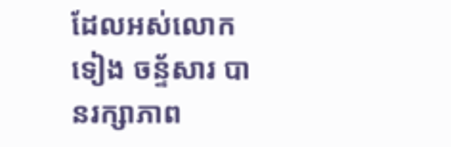ដែលអស់លោកទៀង ចន្ទ័សារ បានរក្សាភាព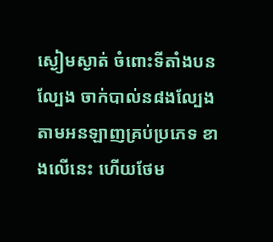ស្ងៀមស្ងាត់ ចំពោះទីតាំងបនល្បែង ចាក់បាល់ន៨ងល្បែងតាមអនឡាញគ្រប់ប្រភេទ ខាងលើនេះ ហើយថែម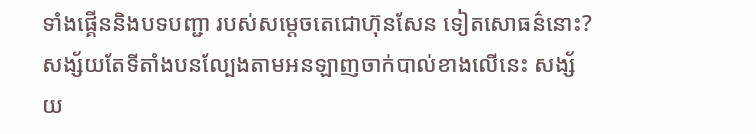ទាំងផ្គើននិងបទបញ្ជា របស់សម្តេចតេជោហ៊ុនសែន ទៀតសោធន៌នោះ? សង្ស័យតែទីតាំងបនល្បែងតាមអនឡាញចាក់បាល់ខាងលើនេះ សង្ស័យ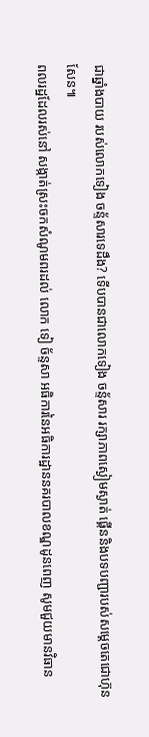ជាឆ្នាំងបាយ របស់លោកទៀង ចន្ទ័សារទេដឹង? ទើបបានជាលោកទៀង ចន្ទ័សារ រក្សាភាពស្ងៀមស្ងាត់ ផ្គើននិងបទបញ្ជារបស់សម្តេចតេជោហ៊ុនសែន៕
ពលរដ្ឋដែលរស់នៅ សង្កាត់ស្រះចកសំណូមពរដល់ លោក ទៀ ច័ន្ទសា អធិការនៃអធិការដ្ឋាននគរបាលខណ្ឌដូនពេញ សូមជួយមានវិធាន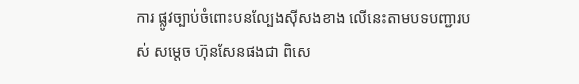ការ ផ្លូវច្បាប់ចំពោះបនល្បែងស៊ីសងខាង លើនេះតាមបទបញ្ជារបស់ សម្តេច ហ៊ុនសែនផងជា ពិសេ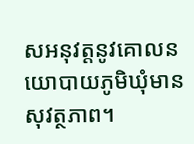សអនុវត្តនូវគោលនយោបាយភូមិឃុំមានសុវត្ថភាព។